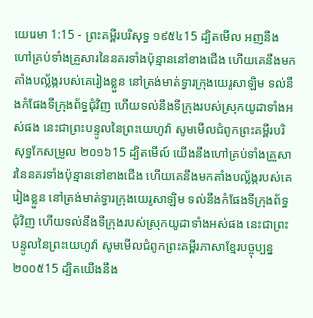យេរេមា 1:15 - ព្រះគម្ពីរបរិសុទ្ធ ១៩៥៤15 ដ្បិតមើល អញនឹងហៅគ្រប់ទាំងគ្រួសារនៃនគរទាំងប៉ុន្មាននៅខាងជើង ហើយគេនឹងមកតាំងបល្ល័ង្ករបស់គេរៀងខ្លួន នៅត្រង់មាត់ទ្វារក្រុងយេរូសាឡិម ទល់នឹងកំផែងទីក្រុងព័ទ្ធជុំវិញ ហើយទល់នឹងទីក្រុងរបស់ស្រុកយូដាទាំងអស់ផង នេះជាព្រះបន្ទូលនៃព្រះយេហូវ៉ា សូមមើលជំពូកព្រះគម្ពីរបរិសុទ្ធកែសម្រួល ២០១៦15 ដ្បិតមើល៍ យើងនឹងហៅគ្រប់ទាំងគ្រួសារនៃនគរទាំងប៉ុន្មាននៅខាងជើង ហើយគេនឹងមកតាំងបល្ល័ង្ករបស់គេរៀងខ្លួន នៅត្រង់មាត់ទ្វារក្រុងយេរូសាឡិម ទល់នឹងកំផែងទីក្រុងព័ទ្ធជុំវិញ ហើយទល់នឹងទីក្រុងរបស់ស្រុកយូដាទាំងអស់ផង នេះជាព្រះបន្ទូលនៃព្រះយេហូវ៉ា សូមមើលជំពូកព្រះគម្ពីរភាសាខ្មែរបច្ចុប្បន្ន ២០០៥15 ដ្បិតយើងនឹង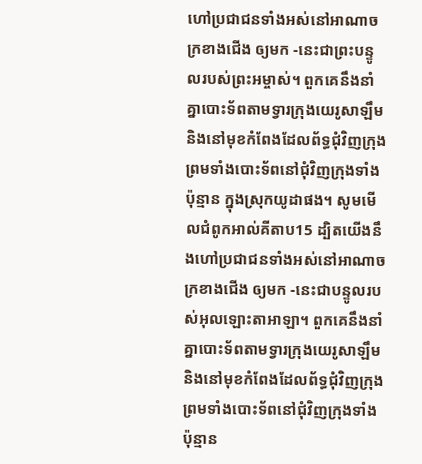ហៅប្រជាជនទាំងអស់នៅអាណាចក្រខាងជើង ឲ្យមក -នេះជាព្រះបន្ទូលរបស់ព្រះអម្ចាស់។ ពួកគេនឹងនាំគ្នាបោះទ័ពតាមទ្វារក្រុងយេរូសាឡឹម និងនៅមុខកំពែងដែលព័ទ្ធជុំវិញក្រុង ព្រមទាំងបោះទ័ពនៅជុំវិញក្រុងទាំងប៉ុន្មាន ក្នុងស្រុកយូដាផង។ សូមមើលជំពូកអាល់គីតាប15 ដ្បិតយើងនឹងហៅប្រជាជនទាំងអស់នៅអាណាចក្រខាងជើង ឲ្យមក -នេះជាបន្ទូលរបស់អុលឡោះតាអាឡា។ ពួកគេនឹងនាំគ្នាបោះទ័ពតាមទ្វារក្រុងយេរូសាឡឹម និងនៅមុខកំពែងដែលព័ទ្ធជុំវិញក្រុង ព្រមទាំងបោះទ័ពនៅជុំវិញក្រុងទាំងប៉ុន្មាន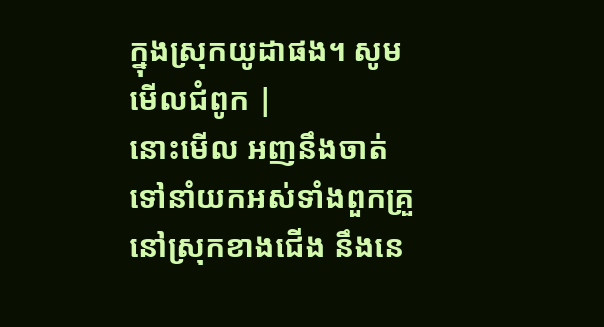ក្នុងស្រុកយូដាផង។ សូមមើលជំពូក |
នោះមើល អញនឹងចាត់ទៅនាំយកអស់ទាំងពួកគ្រួនៅស្រុកខាងជើង នឹងនេ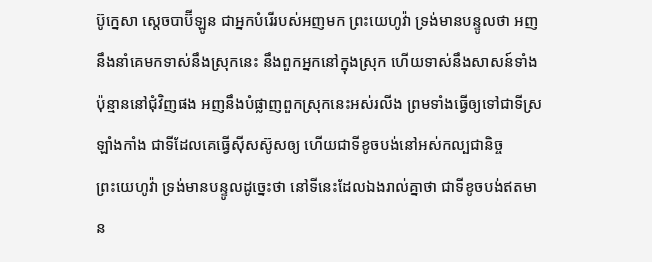ប៊ូក្នេសា ស្តេចបាប៊ីឡូន ជាអ្នកបំរើរបស់អញមក ព្រះយេហូវ៉ា ទ្រង់មានបន្ទូលថា អញនឹងនាំគេមកទាស់នឹងស្រុកនេះ នឹងពួកអ្នកនៅក្នុងស្រុក ហើយទាស់នឹងសាសន៍ទាំងប៉ុន្មាននៅជុំវិញផង អញនឹងបំផ្លាញពួកស្រុកនេះអស់រលីង ព្រមទាំងធ្វើឲ្យទៅជាទីស្រឡាំងកាំង ជាទីដែលគេធ្វើស៊ីសស៊ូសឲ្យ ហើយជាទីខូចបង់នៅអស់កល្បជានិច្ច
ព្រះយេហូវ៉ា ទ្រង់មានបន្ទូលដូច្នេះថា នៅទីនេះដែលឯងរាល់គ្នាថា ជាទីខូចបង់ឥតមាន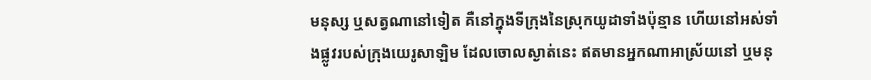មនុស្ស ឬសត្វណានៅទៀត គឺនៅក្នុងទីក្រុងនៃស្រុកយូដាទាំងប៉ុន្មាន ហើយនៅអស់ទាំងផ្លូវរបស់ក្រុងយេរូសាឡិម ដែលចោលស្ងាត់នេះ ឥតមានអ្នកណាអាស្រ័យនៅ ឬមនុ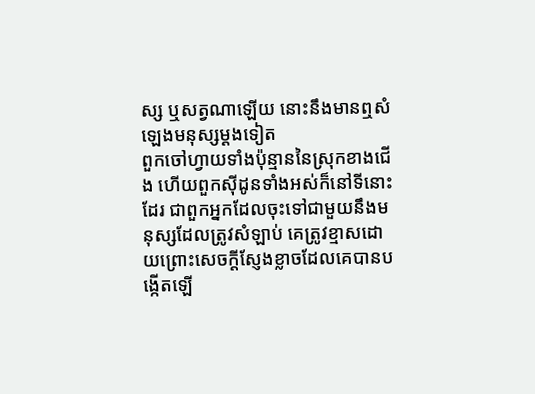ស្ស ឬសត្វណាឡើយ នោះនឹងមានឮសំឡេងមនុស្សម្តងទៀត
ពួកចៅហ្វាយទាំងប៉ុន្មាននៃស្រុកខាងជើង ហើយពួកស៊ីដូនទាំងអស់ក៏នៅទីនោះដែរ ជាពួកអ្នកដែលចុះទៅជាមួយនឹងមនុស្សដែលត្រូវសំឡាប់ គេត្រូវខ្មាសដោយព្រោះសេចក្ដីស្ញែងខ្លាចដែលគេបានបង្កើតឡើ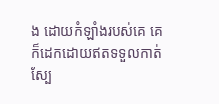ង ដោយកំឡាំងរបស់គេ គេក៏ដេកដោយឥតទទួលកាត់ស្បែ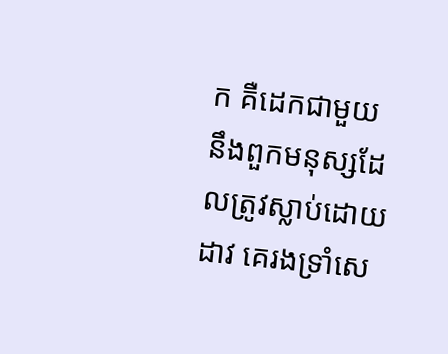ក គឺដេកជាមួយនឹងពួកមនុស្សដែលត្រូវស្លាប់ដោយដាវ គេរងទ្រាំសេ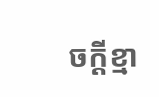ចក្ដីខ្មា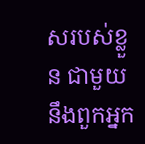សរបស់ខ្លួន ជាមួយនឹងពួកអ្នក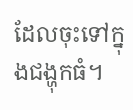ដែលចុះទៅក្នុងជង្ហុកធំ។